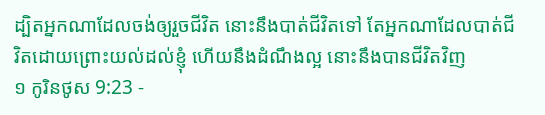ដ្បិតអ្នកណាដែលចង់ឲ្យរួចជីវិត នោះនឹងបាត់ជីវិតទៅ តែអ្នកណាដែលបាត់ជីវិតដោយព្រោះយល់ដល់ខ្ញុំ ហើយនឹងដំណឹងល្អ នោះនឹងបានជីវិតវិញ
១ កូរិនថូស 9:23 -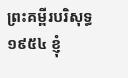ព្រះគម្ពីរបរិសុទ្ធ ១៩៥៤ ខ្ញុំ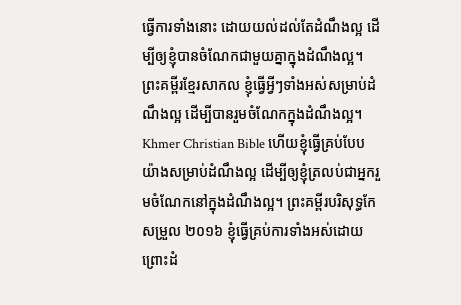ធ្វើការទាំងនោះ ដោយយល់ដល់តែដំណឹងល្អ ដើម្បីឲ្យខ្ញុំបានចំណែកជាមួយគ្នាក្នុងដំណឹងល្អ។ ព្រះគម្ពីរខ្មែរសាកល ខ្ញុំធ្វើអ្វីៗទាំងអស់សម្រាប់ដំណឹងល្អ ដើម្បីបានរួមចំណែកក្នុងដំណឹងល្អ។ Khmer Christian Bible ហើយខ្ញុំធ្វើគ្រប់បែបយ៉ាងសម្រាប់ដំណឹងល្អ ដើម្បីឲ្យខ្ញុំត្រលប់ជាអ្នករួមចំណែកនៅក្នុងដំណឹងល្អ។ ព្រះគម្ពីរបរិសុទ្ធកែសម្រួល ២០១៦ ខ្ញុំធ្វើគ្រប់ការទាំងអស់ដោយព្រោះដំ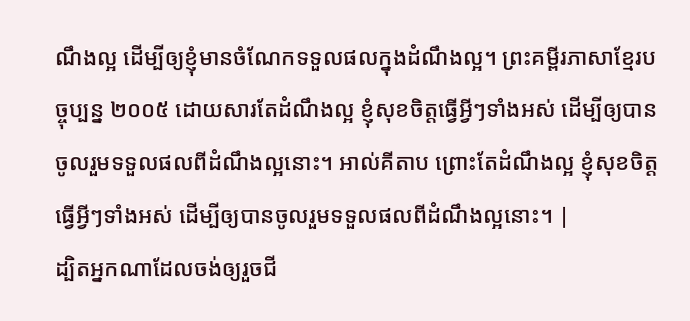ណឹងល្អ ដើម្បីឲ្យខ្ញុំមានចំណែកទទួលផលក្នុងដំណឹងល្អ។ ព្រះគម្ពីរភាសាខ្មែរបច្ចុប្បន្ន ២០០៥ ដោយសារតែដំណឹងល្អ ខ្ញុំសុខចិត្តធ្វើអ្វីៗទាំងអស់ ដើម្បីឲ្យបានចូលរួមទទួលផលពីដំណឹងល្អនោះ។ អាល់គីតាប ព្រោះតែដំណឹងល្អ ខ្ញុំសុខចិត្ដធ្វើអ្វីៗទាំងអស់ ដើម្បីឲ្យបានចូលរួមទទួលផលពីដំណឹងល្អនោះ។ |
ដ្បិតអ្នកណាដែលចង់ឲ្យរួចជី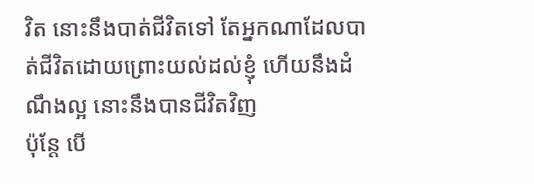វិត នោះនឹងបាត់ជីវិតទៅ តែអ្នកណាដែលបាត់ជីវិតដោយព្រោះយល់ដល់ខ្ញុំ ហើយនឹងដំណឹងល្អ នោះនឹងបានជីវិតវិញ
ប៉ុន្តែ បើ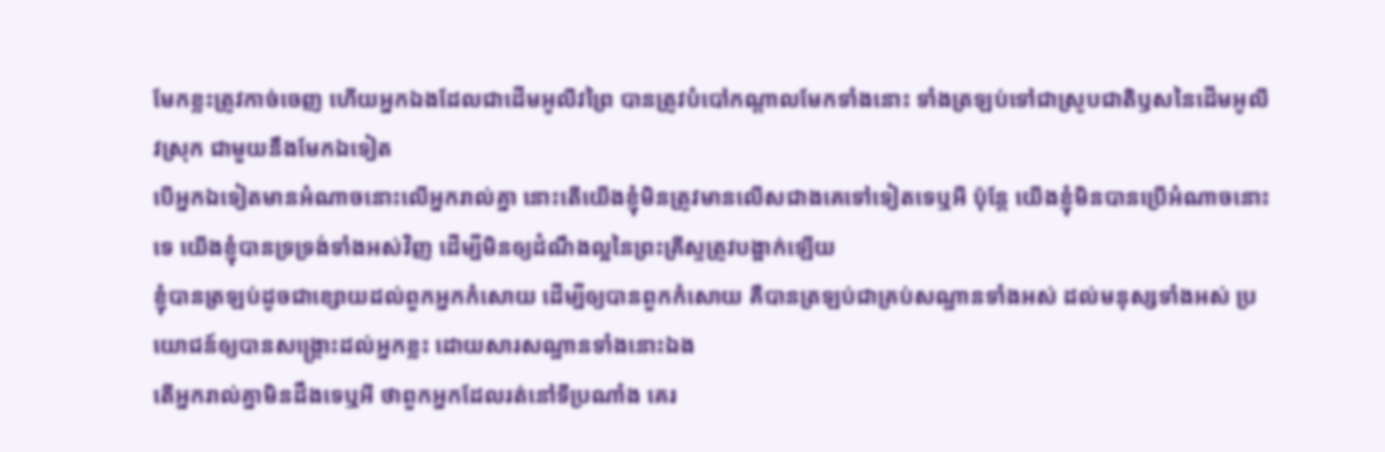មែកខ្លះត្រូវកាច់ចេញ ហើយអ្នកឯងដែលជាដើមអូលីវព្រៃ បានត្រូវបំបៅកណ្តាលមែកទាំងនោះ ទាំងត្រឡប់ទៅជាស្រូបជាតិឫសនៃដើមអូលីវស្រុក ជាមួយនឹងមែកឯទៀត
បើអ្នកឯទៀតមានអំណាចនោះលើអ្នករាល់គ្នា នោះតើយើងខ្ញុំមិនត្រូវមានលើសជាងគេទៅទៀតទេឬអី ប៉ុន្តែ យើងខ្ញុំមិនបានប្រើអំណាចនោះទេ យើងខ្ញុំបានទ្រទ្រង់ទាំងអស់វិញ ដើម្បីមិនឲ្យដំណឹងល្អនៃព្រះគ្រីស្ទត្រូវបង្អាក់ឡើយ
ខ្ញុំបានត្រឡប់ដូចជាខ្សោយដល់ពួកអ្នកកំសោយ ដើម្បីឲ្យបានពួកកំសោយ គឺបានត្រឡប់ជាគ្រប់សណ្ឋានទាំងអស់ ដល់មនុស្សទាំងអស់ ប្រយោជន៍ឲ្យបានសង្គ្រោះដល់អ្នកខ្លះ ដោយសារសណ្ឋានទាំងនោះឯង
តើអ្នករាល់គ្នាមិនដឹងទេឬអី ថាពួកអ្នកដែលរត់នៅទីប្រណាំង គេរ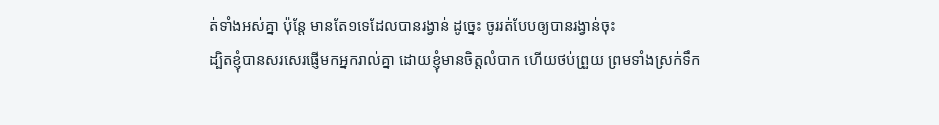ត់ទាំងអស់គ្នា ប៉ុន្តែ មានតែ១ទេដែលបានរង្វាន់ ដូច្នេះ ចូររត់បែបឲ្យបានរង្វាន់ចុះ
ដ្បិតខ្ញុំបានសរសេរផ្ញើមកអ្នករាល់គ្នា ដោយខ្ញុំមានចិត្តលំបាក ហើយថប់ព្រួយ ព្រមទាំងស្រក់ទឹក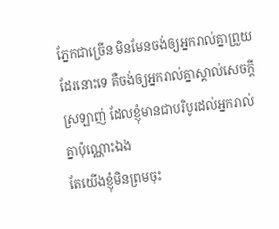ភ្នែកជាច្រើន មិនមែនចង់ឲ្យអ្នករាល់គ្នាព្រួយដែរនោះទេ គឺចង់ឲ្យអ្នករាល់គ្នាស្គាល់សេចក្ដីស្រឡាញ់ ដែលខ្ញុំមានជាបរិបូរដល់អ្នករាល់គ្នាប៉ុណ្ណោះឯង
តែយើងខ្ញុំមិនព្រមចុះ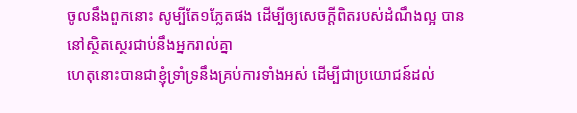ចូលនឹងពួកនោះ សូម្បីតែ១ភ្លែតផង ដើម្បីឲ្យសេចក្ដីពិតរបស់ដំណឹងល្អ បាននៅស្ថិតស្ថេរជាប់នឹងអ្នករាល់គ្នា
ហេតុនោះបានជាខ្ញុំទ្រាំទ្រនឹងគ្រប់ការទាំងអស់ ដើម្បីជាប្រយោជន៍ដល់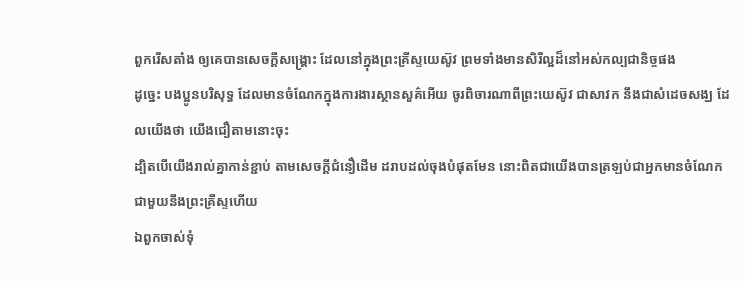ពួករើសតាំង ឲ្យគេបានសេចក្ដីសង្គ្រោះ ដែលនៅក្នុងព្រះគ្រីស្ទយេស៊ូវ ព្រមទាំងមានសិរីល្អដ៏នៅអស់កល្បជានិច្ចផង
ដូច្នេះ បងប្អូនបរិសុទ្ធ ដែលមានចំណែកក្នុងការងារស្ថានសួគ៌អើយ ចូរពិចារណាពីព្រះយេស៊ូវ ជាសាវក នឹងជាសំដេចសង្ឃ ដែលយើងថា យើងជឿតាមនោះចុះ
ដ្បិតបើយើងរាល់គ្នាកាន់ខ្ជាប់ តាមសេចក្ដីជំនឿដើម ដរាបដល់ចុងបំផុតមែន នោះពិតជាយើងបានត្រឡប់ជាអ្នកមានចំណែកជាមួយនឹងព្រះគ្រីស្ទហើយ
ឯពួកចាស់ទុំ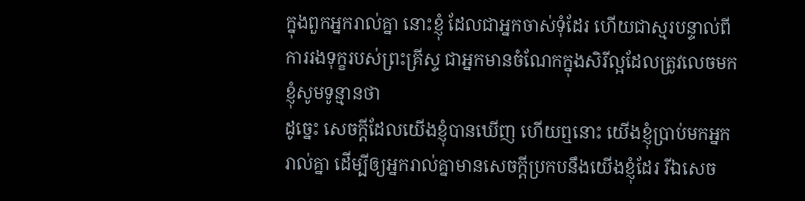ក្នុងពួកអ្នករាល់គ្នា នោះខ្ញុំ ដែលជាអ្នកចាស់ទុំដែរ ហើយជាស្មរបន្ទាល់ពីការរងទុក្ខរបស់ព្រះគ្រីស្ទ ជាអ្នកមានចំណែកក្នុងសិរីល្អដែលត្រូវលេចមក ខ្ញុំសូមទូន្មានថា
ដូច្នេះ សេចក្ដីដែលយើងខ្ញុំបានឃើញ ហើយឮនោះ យើងខ្ញុំប្រាប់មកអ្នករាល់គ្នា ដើម្បីឲ្យអ្នករាល់គ្នាមានសេចក្ដីប្រកបនឹងយើងខ្ញុំដែរ រីឯសេច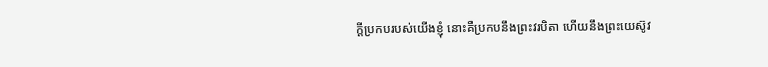ក្ដីប្រកបរបស់យើងខ្ញុំ នោះគឺប្រកបនឹងព្រះវរបិតា ហើយនឹងព្រះយេស៊ូវ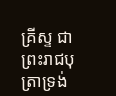គ្រីស្ទ ជាព្រះរាជបុត្រាទ្រង់